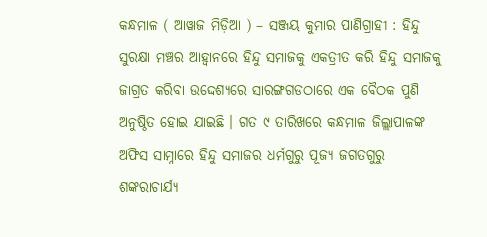କନ୍ଧମାଳ ( ଆୱାଜ ମିଡ଼ିଆ ) – ସଞ୍ଜୟ କୁମାର ପାଣିଗ୍ରାହୀ : ହିନ୍ଦୁ ସୁରକ୍ଷା ମଞ୍ଚର ଆହ୍ବାନରେ ହିନ୍ଦୁ ସମାଜକୁ ଏକତ୍ରୀତ କରି ହିନ୍ଦୁ ସମାଜକୁ ଜାଗ୍ରତ କରିବା ଉଦ୍ଦେଶ୍ୟରେ ସାରଙ୍ଗଗଡଠାରେ ଏକ ବୈଠକ ପୁଣି ଅନୁଷ୍ଠିତ ହୋଇ ଯାଇଛି । ଗତ ୯ ତାରିଖରେ କନ୍ଧମାଳ ଜିଲ୍ଲାପାଳଙ୍କ ଅଫିସ ସାମ୍ନାରେ ହିନ୍ଦୁ ସମାଜର ଧର୍ମଗୁରୁ ପୂଜ୍ୟ ଜଗତଗୁରୁ ଶଙ୍କରାଚାର୍ଯ୍ୟ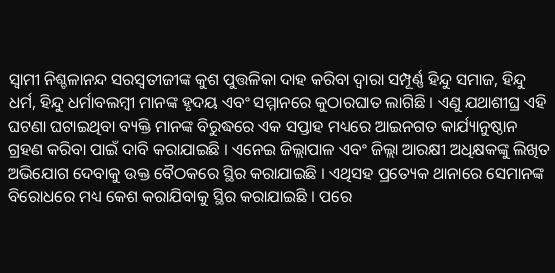ସ୍ବାମୀ ନିଶ୍ଚଳାନନ୍ଦ ସରସ୍ବତୀଜୀଙ୍କ କୁଶ ପୁତ୍ତଳିକା ଦାହ କରିବା ଦ୍ବାରା ସମ୍ପୂର୍ଣ୍ଣ ହିନ୍ଦୁ ସମାଜ, ହିନ୍ଦୁ ଧର୍ମ, ହିନ୍ଦୁ ଧର୍ମାବଲମ୍ବୀ ମାନଙ୍କ ହୃଦୟ ଏବଂ ସମ୍ମାନରେ କୁଠାରଘାତ ଲାଗିଛି । ଏଣୁ ଯଥାଶୀଘ୍ର ଏହି ଘଟଣା ଘଟାଇଥିବା ବ୍ୟକ୍ତି ମାନଙ୍କ ବିରୁଦ୍ଧରେ ଏକ ସପ୍ତାହ ମଧ୍ୟରେ ଆଇନଗତ କାର୍ଯ୍ୟାନୁଷ୍ଠାନ ଗ୍ରହଣ କରିବା ପାଇଁ ଦାବି କରାଯାଇଛି । ଏନେଇ ଜିଲ୍ଲାପାଳ ଏବଂ ଜିଲ୍ଲା ଆରକ୍ଷୀ ଅଧିକ୍ଷକଙ୍କୁ ଲିଖିତ ଅଭିଯୋଗ ଦେବାକୁ ଉକ୍ତ ବୈଠକରେ ସ୍ଥିର କରାଯାଇଛି । ଏଥିସହ ପ୍ରତ୍ୟେକ ଥାନାରେ ସେମାନଙ୍କ ବିରୋଧରେ ମଧ୍ୟ କେଶ କରାଯିବାକୁ ସ୍ଥିର କରାଯାଇଛି । ପରେ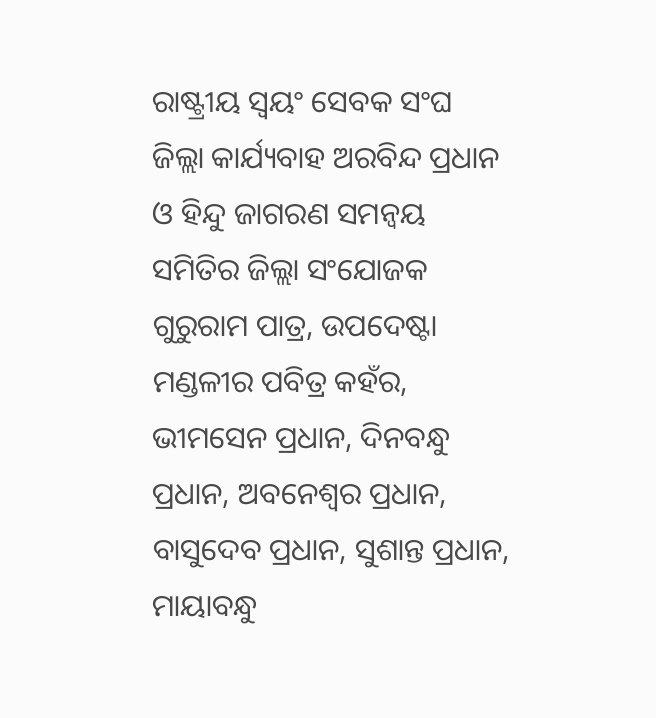ରାଷ୍ଟ୍ରୀୟ ସ୍ବୟଂ ସେବକ ସଂଘ ଜିଲ୍ଲା କାର୍ଯ୍ୟବାହ ଅରବିନ୍ଦ ପ୍ରଧାନ ଓ ହିନ୍ଦୁ ଜାଗରଣ ସମନ୍ୱୟ ସମିତିର ଜିଲ୍ଲା ସଂଯୋଜକ ଗୁରୁରାମ ପାତ୍ର, ଉପଦେଷ୍ଟା ମଣ୍ଡଳୀର ପବିତ୍ର କହଁର, ଭୀମସେନ ପ୍ରଧାନ, ଦିନବନ୍ଧୁ ପ୍ରଧାନ, ଅବନେଶ୍ବର ପ୍ରଧାନ, ବାସୁଦେବ ପ୍ରଧାନ, ସୁଶାନ୍ତ ପ୍ରଧାନ, ମାୟାବନ୍ଧୁ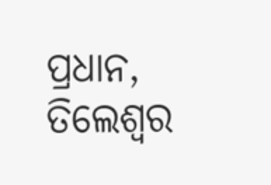ପ୍ରଧାନ, ତିଲେଶ୍ବର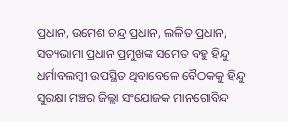ପ୍ରଧାନ, ଉମେଶ ଚନ୍ଦ୍ର ପ୍ରଧାନ, ଲଳିତ ପ୍ରଧାନ, ସତ୍ୟଭାମା ପ୍ରଧାନ ପ୍ରମୁଖଙ୍କ ସମେତ ବହୁ ହିନ୍ଦୁ ଧର୍ମାବଲମ୍ବୀ ଉପସ୍ଥିତ ଥିବାବେଳେ ବୈଠକକୁ ହିନ୍ଦୁ ସୁରକ୍ଷା ମଞ୍ଚର ଜିଲ୍ଲା ସଂଯୋଜକ ମାନଗୋବିନ୍ଦ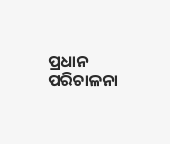ପ୍ରଧାନ ପରିଚାଳନା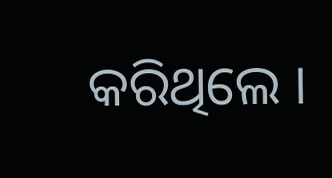କରିଥିଲେ ।